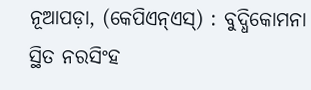ନୂଆପଡ଼ା, (କେପିଏନ୍ଏସ୍) : ବୁଦ୍ଧିକୋମନା ସ୍ଥିତ ନରସିଂହ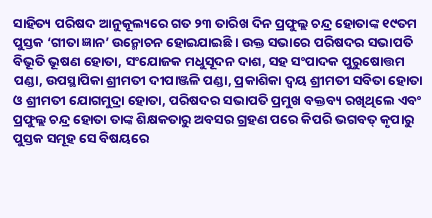ସାହିତ୍ୟ ପରିଷଦ ଆନୁକୂଲ୍ୟରେ ଗତ ୨୩ ତାରିଖ ଦିନ ପ୍ରଫୁଲ୍ଲ ଚନ୍ଦ୍ର ହୋତାଙ୍କ ୧୯ତମ ପୁସ୍ତକ ‘ଗୀତା ଜ୍ଞାନ’ ଉନ୍ମୋଚନ ହୋଇଯାଇଛି । ଉକ୍ତ ସଭାରେ ପରିଷଦର ସଭାପତି ବିଭୂତି ଭୂଷଣ ହୋତା, ସଂଯୋଜକ ମଧୁସୂଦନ ଦାଶ, ସହ ସଂପାଦକ ପୁରୁଷୋତ୍ତମ ପଣ୍ଡା, ଉପସ୍ଥାପିକା ଶ୍ରୀମତୀ ଦୀପାଞ୍ଜଳି ପଣ୍ଡା, ପ୍ରକାଶିକା ଦ୍ୱୟ ଶ୍ରୀମତୀ ସବିତା ହୋତା ଓ ଶ୍ରୀମତୀ ଯୋଗମୁଦ୍ରା ହୋତା, ପରିଷଦର ସଭାପତି ପ୍ରମୁଖ ବକ୍ତବ୍ୟ ରଖିଥିଲେ ଏବଂ ପ୍ରଫୁଲ୍ଲ ଚନ୍ଦ୍ର ହୋତା ତାଙ୍କ ଶିକ୍ଷକତାରୁ ଅବସର ଗ୍ରହଣ ପରେ କିପରି ଭଗବତ୍ କୃପାରୁ ପୁସ୍ତକ ସମୂହ ସେ ବିଷୟରେ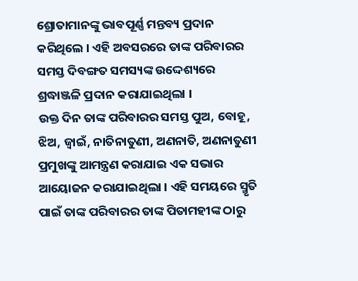ଶ୍ରୋତାମାନଙ୍କୁ ଭାବପୂର୍ଣ୍ଣ ମନ୍ତବ୍ୟ ପ୍ରଦାନ କରିଥିଲେ । ଏହି ଅବସରରେ ତାଙ୍କ ପରିବାରର ସମସ୍ତ ଦିବଙ୍ଗତ ସମସ୍ୟଙ୍କ ଉଦ୍ଦେଶ୍ୟରେ ଶ୍ରଦ୍ଧାଞ୍ଜଳି ପ୍ରଦାନ କରାଯାଇଥିଲା ।
ଉକ୍ତ ଦିନ ତାଙ୍କ ପରିବାରର ସମସ୍ତ ପୁଅ, ବୋହୂ, ଝିଅ, ଜ୍ୱାଇଁ, ନାତିନାତୁଣୀ, ଅଣନାତି, ଅଣନାତୁଣୀ ପ୍ରମୁଖଙ୍କୁ ଆମନ୍ତ୍ରଣ କରାଯାଇ ଏକ ସଭାର ଆୟୋଜନ କରାଯାଇଥିଲା । ଏହି ସମୟରେ ସ୍ମୃତି ପାଇଁ ତାଙ୍କ ପରିବାରର ତାଙ୍କ ପିତାମହୀଙ୍କ ଠାରୁ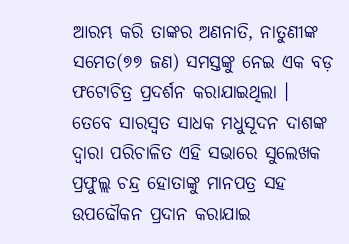ଆରମ୍ଭ କରି ତାଙ୍କର ଅଣନାତି, ନାତୁଣୀଙ୍କ ସମେତ(୭୭ ଜଣ) ସମସ୍ତଙ୍କୁ ନେଇ ଏକ ବଡ଼ ଫଟୋଚିତ୍ର ପ୍ରଦର୍ଶନ କରାଯାଇଥିଲା । ତେବେ ସାରସ୍ୱତ ସାଧକ ମଧୁସୂଦନ ଦାଶଙ୍କ ଦ୍ୱାରା ପରିଚାଳିତ ଏହି ସଭାରେ ସୁଲେଖକ ପ୍ରଫୁଲ୍ଲ ଚନ୍ଦ୍ର ହୋତାଙ୍କୁ ମାନପତ୍ର ସହ ଉପଢୌକନ ପ୍ରଦାନ କରାଯାଇ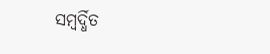ସମ୍ବର୍ଦ୍ଧିତ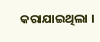କରାଯାଇଥିଲା ।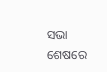ସଭା ଶେଷରେ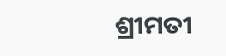ଶ୍ରୀମତୀ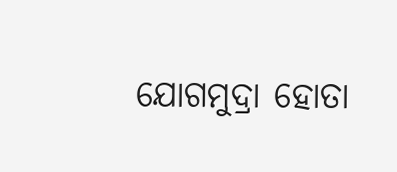ଯୋଗମୁଦ୍ରା ହୋତା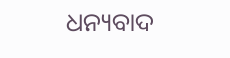ଧନ୍ୟବାଦ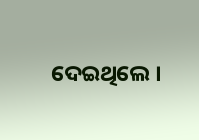ଦେଇଥିଲେ ।